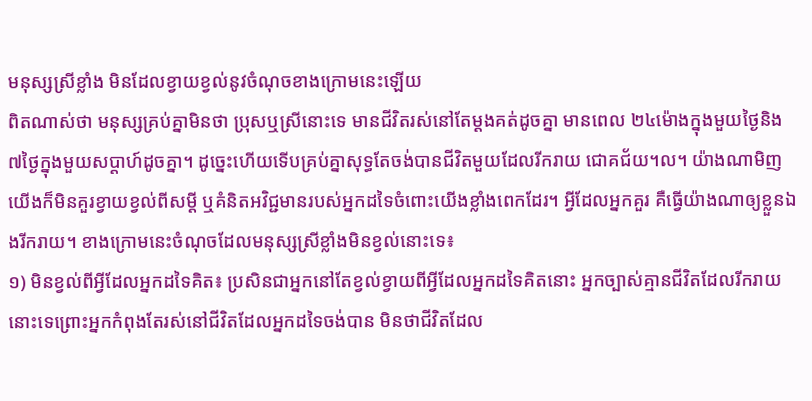មនុស្សស្រីខ្លាំង មិនដែលខ្វាយខ្វល់នូវចំណុចខាងក្រោមនេះឡើយ
ពិតណាស់ថា មនុស្សគ្រប់គ្នាមិនថា ប្រុសឬស្រីនោះទេ មានជីវិតរស់នៅតែម្ដងគត់ដូចគ្នា មានពេល ២៤ម៉ោងក្នុងមួយថ្ងៃនិង៧ថ្ងៃក្នុងមួយសប្ដាហ៍ដូចគ្នា។ ដូច្នេះហើយទើបគ្រប់គ្នាសុទ្ធតែចង់បានជីវិតមួយដែលរីករាយ ជោគជ័យ។ល។ យ៉ាងណាមិញ យើងក៏មិនគួរខ្វាយខ្វល់ពីសម្ដី ឬគំនិតអវិជ្ជមានរបស់អ្នកដទៃចំពោះយើងខ្លាំងពេកដែរ។ អ្វីដែលអ្នកគួរ គឺធ្វើយ៉ាងណាឲ្យខ្លួនឯងរីករាយ។ ខាងក្រោមនេះចំណុចដែលមនុស្សស្រីខ្លាំងមិនខ្វល់នោះទេ៖
១) មិនខ្វល់ពីអ្វីដែលអ្នកដទៃគិត៖ ប្រសិនជាអ្នកនៅតែខ្វល់ខ្វាយពីអ្វីដែលអ្នកដទៃគិតនោះ អ្នកច្បាស់គ្មានជីវិតដែលរីករាយនោះទេព្រោះអ្នកកំពុងតែរស់នៅជីវិតដែលអ្នកដទៃចង់បាន មិនថាជីវិតដែល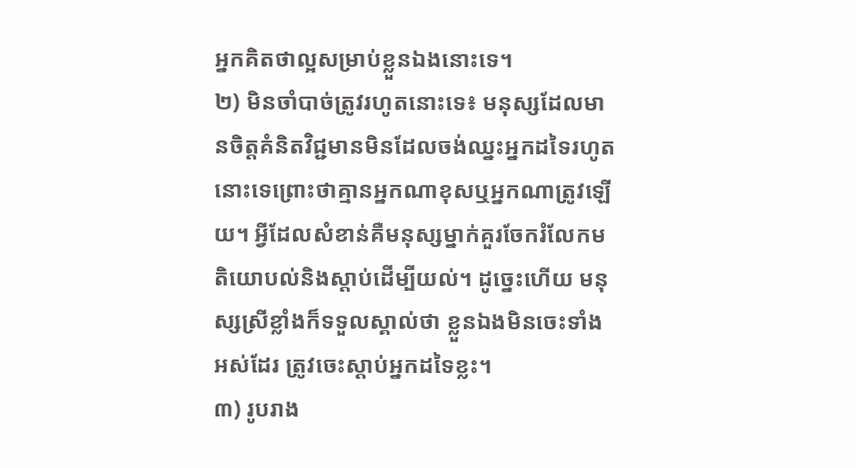អ្នកគិតថាល្អសម្រាប់ខ្លួនឯងនោះទេ។
២) មិនចាំបាច់ត្រូវរហូតនោះទេ៖ មនុស្សដែលមានចិត្តគំនិតវិជ្ជមានមិនដែលចង់ឈ្នះអ្នកដទៃរហូតនោះទេព្រោះថាគ្មានអ្នកណាខុសឬអ្នកណាត្រូវឡើយ។ អ្វីដែលសំខាន់គឺមនុស្សម្នាក់គួរចែករំលែកមតិយោបល់និងស្ដាប់ដើម្បីយល់។ ដូច្នេះហើយ មនុស្សស្រីខ្លាំងក៏ទទួលស្គាល់ថា ខ្លួនឯងមិនចេះទាំងអស់ដែរ ត្រូវចេះស្ដាប់អ្នកដទៃខ្លះ។
៣) រូបរាង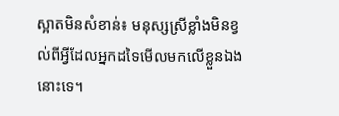ស្អាតមិនសំខាន់៖ មនុស្សស្រីខ្លាំងមិនខ្វល់ពីអ្វីដែលអ្នកដទៃមើលមកលើខ្លួនឯងនោះទេ។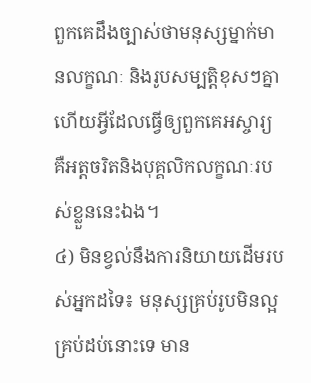ពួកគេដឹងច្បាស់ថាមនុស្សម្នាក់មានលក្ខណៈ និងរូបសម្បត្តិខុសៗគ្នា ហើយអ្វីដែលធ្វើឲ្យពួកគេអស្ចារ្យ គឺអត្តចរិតនិងបុគ្គលិកលក្ខណៈរបស់ខ្លួននេះឯង។
៤) មិនខ្វល់នឹងការនិយាយដើមរបស់អ្នកដទៃ៖ មនុស្សគ្រប់រូបមិនល្អគ្រប់ដប់នោះទេ មាន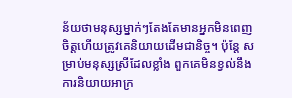ន័យថាមនុស្សម្នាក់ៗតែងតែមានអ្នកមិនពេញចិត្តហើយត្រូវគេនិយាយដើមជានិច្ច។ ប៉ុន្តែ សម្រាប់មនុស្សស្រីដែលខ្លាំង ពួកគេមិនខ្វល់នឹងការនិយាយអាក្រ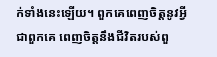ក់ទាំងនេះឡើយ។ ពួកគេពេញចិត្តនូវអ្វីជាពួកគេ ពេញចិត្តនឹងជីវិតរបស់ពួ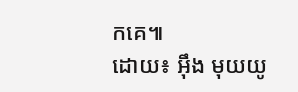កគេ៕
ដោយ៖ អុឹង មុយយូ